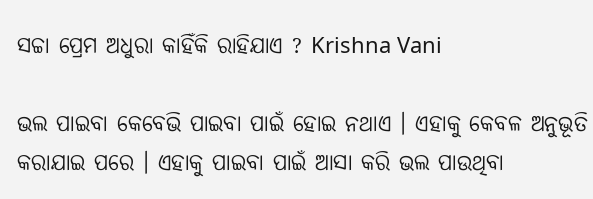ସଚ୍ଚା ପ୍ରେମ ଅଧୁରା କାହିଁକି ରାହିଯାଏ ? Krishna Vani

ଭଲ ପାଇବା କେବେଭି ପାଇବା ପାଇଁ ହୋଇ ନଥାଏ । ଏହାକୁ କେବଳ ଅନୁଭୂତି କରାଯାଇ ପରେ । ଏହାକୁ ପାଇବା ପାଇଁ ଆସା କରି ଭଲ ପାଉଥିବା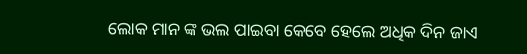ଲୋକ ମାନ ଙ୍କ ଭଲ ପାଇବା କେବେ ହେଲେ ଅଧିକ ଦିନ ଜାଏ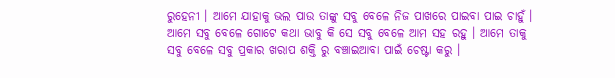ରୁହେନୀ । ଆମେ ଯାହାକୁ ଭଲ ପାଉ ତାଙ୍କୁ ସବୁ ବେଳେ ନିଜ ପାଖରେ ପାଇବା ପାଇ ଚାହୁଁ । ଆମେ ସବୁ ବେଳେ ଗୋଟେ କଥା ଭାବୁ କି ସେ ସବୁ ବେଳେ ଆମ ସହ ରହୁ । ଆମେ ତାକୁ ସବୁ ବେଳେ ସବୁ ପ୍ରକାର ଖରାପ ଶକ୍ତି ରୁ ବଞ୍ଚାଇଆବା ପାଇଁ ଚେଷ୍ଟା କରୁ ।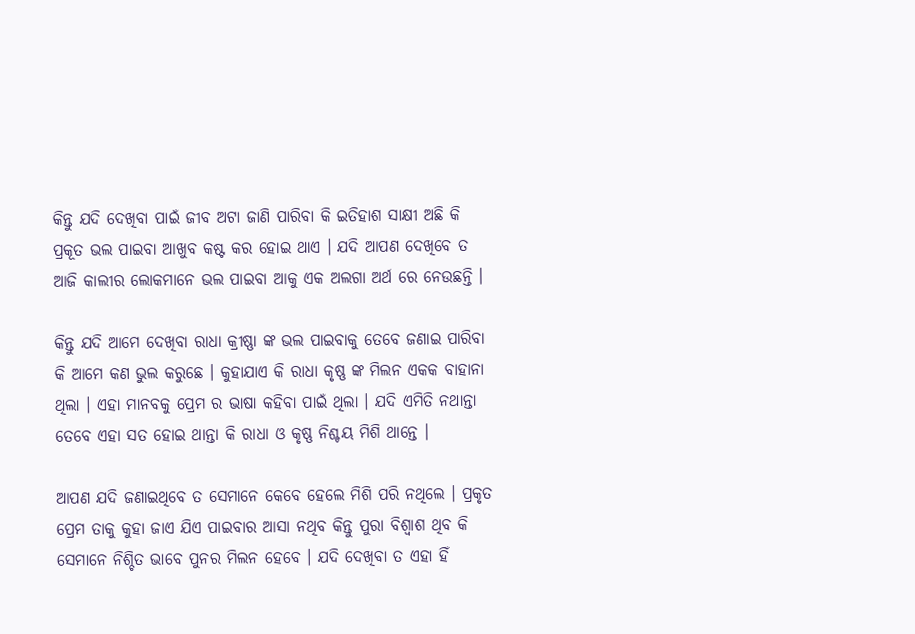କିନ୍ତୁ ଯଦି ଦେଖିବା ପାଇଁ ଜୀବ ଅଟା ଜାଣି ପାରିବା କି ଇତିହାଶ ସାକ୍ଷୀ ଅଛି କି ପ୍ରକୂତ ଭଲ ପାଇବା ଆଖୁବ କଷ୍ଟ କର ହୋଇ ଥାଏ । ଯଦି ଆପଣ ଦେଖିବେ ତ ଆଜି କାଲୀର ଲୋକମାନେ ଭଲ ପାଇବା ଆକୁ ଏକ ଅଲଗା ଅର୍ଥ ରେ ନେଉଛନ୍ତି ।

କିନ୍ତୁ ଯଦି ଆମେ ଦେଖିବା ରାଧା କ୍ରୀଷ୍ଣା ଙ୍କ ଭଲ ପାଇବାକୁ ତେବେ ଜଣାଇ ପାରିବା କି ଆମେ କଣ ଭୁଲ କରୁଛେ । କୁହାଯାଏ କି ରାଧା କୃଷ୍ଣ ଙ୍କ ମିଲନ ଏକକ ବାହାନା ଥିଲା । ଏହା ମାନବକୁ ପ୍ରେମ ର ଭାଷା କହିବା ପାଇଁ ଥିଲା । ଯଦି ଏମିତି ନଥାନ୍ତା ତେବେ ଏହା ସତ ହୋଇ ଥାନ୍ତା କି ରାଧା ଓ କୃଷ୍ଣ ନିଶ୍ଚୟ ମିଶି ଥାନ୍ତେ ।

ଆପଣ ଯଦି ଜଣାଇଥିବେ ତ ସେମାନେ କେବେ ହେଲେ ମିଶି ପରି ନଥିଲେ । ପ୍ରକୃତ ପ୍ରେମ ତାକୁ କୁହା ଜାଏ ଯିଏ ପାଇବାର ଆସା ନଥିବ କିନ୍ତୁ ପୁରା ବିଶ୍ଵାଶ ଥିବ କି ସେମାନେ ନିଶ୍ଚିତ ଭାବେ ପୁନର ମିଲନ ହେବେ । ଯଦି ଦେଖିବା ତ ଏହା ହିଁ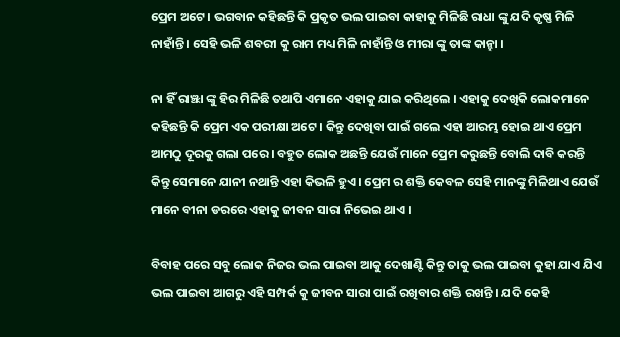ପ୍ରେମ ଅଟେ । ଭଗବାନ କହିଛନ୍ତି କି ପ୍ରକୃତ ଭଲ ପାଇବା କାହାକୁ ମିଳିଛି ରାଧା ଙ୍କୁ ଯଦି କୃଷ୍ଣ ମିଳି ନାହାଁନ୍ତି । ସେହି ଭଳି ଶବରୀ କୁ ରାମ ମଧ୍ୟ ମିଳି ନାହାଁନ୍ତି ଓ ମୀରା ଙ୍କୁ ତାଙ୍କ କାନ୍ହା ।

ନା ହିଁ ରାଞ୍ଝା ଙ୍କୁ ହିର ମିଳିଛି ତଥାପି ଏମାନେ ଏହାକୁ ଯାଇ କରିଥିଲେ । ଏହାକୁ ଦେଖିକି ଲୋକମାନେ କହିଛନ୍ତି କି ପ୍ରେମ ଏକ ପରୀକ୍ଷା ଅଟେ । କିନ୍ତୁ ଦେଖିବା ପାଇଁ ଗଲେ ଏହା ଆରମ୍ଭ ହୋଇ ଥାଏ ପ୍ରେମ ଆମଠୁ ଦୂରକୁ ଗଲା ପରେ । ବହୁତ ଲୋକ ଅଛନ୍ତି ଯେଉଁ ମାନେ ପ୍ରେମ କରୁଛନ୍ତି ବୋଲି ଦାବି କରନ୍ତି କିନ୍ତୁ ସେମାନେ ଯାନୀ ନଥାନ୍ତି ଏହା କିଭଳି ହୁଏ । ପ୍ରେମ ର ଶକ୍ତି କେବଳ ସେହି ମାନଙ୍କୁ ମିଳିଥାଏ ଯେଉଁ ମାନେ ବୀନା ଡରରେ ଏହାକୁ ଜୀବନ ସାରା ନିଭେଇ ଥାଏ ।

ବିବାହ ପରେ ସବୁ ଲୋକ ନିଜର ଭଲ ପାଇବା ଆକୁ ଦେଖାଣ୍ଟି କିନ୍ତୁ ତାକୁ ଭଲ ପାଇବା କୁହା ଯାଏ ଯିଏ ଭଲ ପାଇବା ଆଗରୁ ଏହି ସମ୍ପର୍କ କୁ ଜୀବନ ସାରା ପାଇଁ ରଖିବାର ଶକ୍ତି ରଖନ୍ତି । ଯଦି କେହି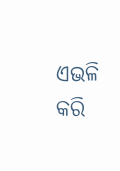ଏଭଳି କରି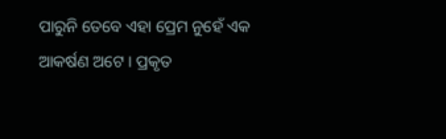ପାରୁନି ତେବେ ଏହା ପ୍ରେମ ନୁହେଁ ଏକ ଆକର୍ଷଣ ଅଟେ । ପ୍ରକୃତ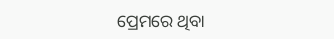ପ୍ରେମରେ ଥିବା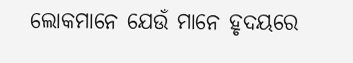ଲୋକମାନେ ଯେଉଁ ମାନେ ହୃଦୟରେ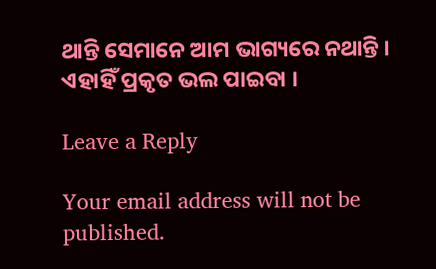ଥାନ୍ତି ସେମାନେ ଆମ ଭାଗ୍ୟରେ ନଥାନ୍ତି । ଏହାହିଁ ପ୍ରକୃତ ଭଲ ପାଇବା ।

Leave a Reply

Your email address will not be published.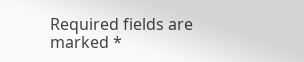Required fields are marked *